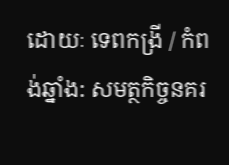ដោយៈ ទេពកង្រី / កំពង់ឆ្នាំង: សមត្ថកិច្ចនគរ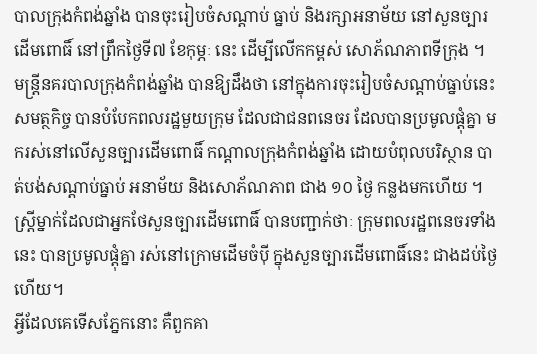បាលក្រុងកំពង់ឆ្នាំង បានចុះរៀបចំសណ្ដាប់ ធ្នាប់ និងរក្សាអនាម័យ នៅសួនច្បារដើមពោធិ៍ នៅព្រឹកថ្ងៃទី៧ ខែកុម្ភៈ នេះ ដើម្បីលើកកម្ពស់ សោភ័ណភាពទីក្រុង ។
មន្ត្រីនគរបាលក្រុងកំពង់ឆ្នាំង បានឱ្យដឹងថា នៅក្នុងការចុះរៀបចំសណ្ដាប់ធ្នាប់នេះ សមត្ថកិច្ច បានបំបែកពលរដ្ឋមួយក្រុម ដែលជាជនពនេចរ ដែលបានប្រមូលផ្ដុំគ្នា មករស់នៅលើសួនច្បារដើមពោធិ៍ កណ្ដាលក្រុងកំពង់ឆ្នាំង ដោយបំពុលបរិស្ថាន បាត់បង់សណ្ដាប់ធ្នាប់ អនាម័យ និងសោភ័ណភាព ជាង ១០ ថ្ងៃ កន្លងមកហើយ ។
ស្ត្រីម្នាក់ដែលជាអ្នកថែសួនច្បារដើមពោធិ៍ បានបញ្ជាក់ថាៈ ក្រុមពលរដ្ឋពនេចរទាំងនេះ បានប្រមូលផ្ដុំគ្នា រស់នៅក្រោមដើមចំប៉ី ក្នុងសួនច្បារដើមពោធិ៍នេះ ជាងដប់ថ្ងៃហើយ។
អ្វីដែលគេទើសភ្នែកនោះ គឺពួកគា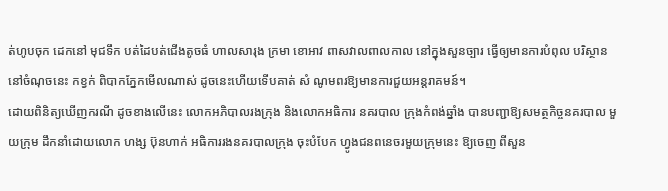ត់ហូបចុក ដេកនៅ មុជទឹក បត់ដៃបត់ជើងតូចធំ ហាលសារុង ក្រមា ខោអាវ ពាសវាលពាលកាល នៅក្នុងសួនច្បារ ធ្វើឲ្យមានការបំពុល បរិស្ថាន នៅចំណុចនេះ កខ្វក់ ពិបាកភ្នែកមើលណាស់ ដូចនេះហើយទើបគាត់ សំ ណូមពរឱ្យមានការជួយអន្តរាគមន៍។
ដោយពិនិត្យឃើញករណី ដូចខាងលើនេះ លោកអភិបាលរងក្រុង និងលោកអធិការ នគរបាល ក្រុងកំពង់ឆ្នាំង បានបញ្ជាឱ្យសមត្ថកិច្ចនគរបាល មួយក្រុម ដឹកនាំដោយលោក ហង្ស ប៊ុនហាក់ អធិការរងនគរបាលក្រុង ចុះបំបែក ហ្វូងជនពនេចរមួយក្រុមនេះ ឱ្យចេញ ពីសួន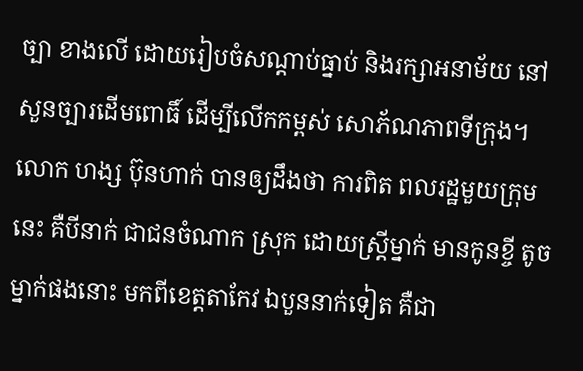ច្បា ខាងលើ ដោយរៀបចំសណ្ដាប់ធ្នាប់ និងរក្សាអនាម័យ នៅសួនច្បារដើមពោធិ៍ ដើម្បីលើកកម្ពស់ សោភ័ណភាពទីក្រុង។
លោក ហង្ស ប៊ុនហាក់ បានឲ្យដឹងថា ការពិត ពលរដ្ឋមួយក្រុមនេះ គឺបីនាក់ ជាជនចំណាក ស្រុក ដោយស្ត្រីម្នាក់ មានកូនខ្ចី តូចម្នាក់ផងនោះ មកពីខេត្តតាកែវ ឯបួននាក់ទៀត គឺជា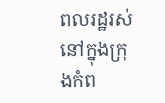ពលរដ្ឋរស់នៅក្នុងក្រុងកំព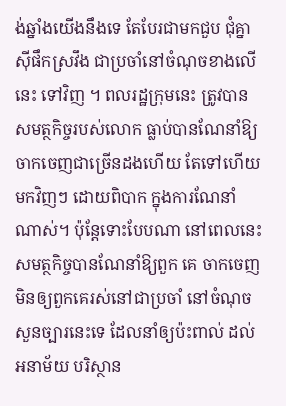ង់ឆ្នាំងយើងនឹងទេ តែបែរជាមកជួប ជុំគ្នាស៊ីផឹកស្រវឹង ជាប្រចាំនៅចំណុចខាងលើនេះ ទៅវិញ ។ ពលរដ្ឋក្រុមនេះ ត្រូវបានសមត្ថកិច្ចរបស់លោក ធ្លាប់បានណែនាំឱ្យចាកចេញជាច្រើនដងហើយ តែទៅហើយមកវិញៗ ដោយពិបាក ក្នុងការណែនាំណាស់។ ប៉ុន្តែទោះបែបណា នៅពេលនេះ សមត្ថកិច្ចបានណែនាំឱ្យពួក គេ ចាកចេញមិនឲ្យពួកគេរស់នៅជាប្រចាំ នៅចំណុចសួនច្បារនេះទេ ដែលនាំឲ្យប៉ះពាល់ ដល់អនាម័យ បរិស្ថាន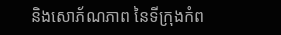និងសោភ័ណភាព នៃទីក្រុងកំព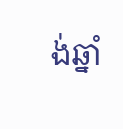ង់ឆ្នាំ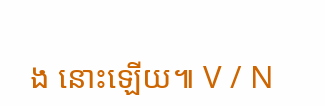ង នោះឡើយ៕ V / N